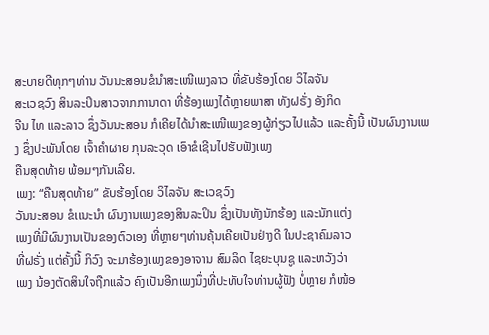ສະບາຍດີທຸກໆທ່ານ ວັນນະສອນຂໍນໍາສະເໜີເພງລາວ ທີ່ຂັບຮ້ອງໂດຍ ວິໄລຈັນ
ສະເວຊວົງ ສິນລະປິນສາວຈາກການາດາ ທີ່ຮ້ອງເພງໄດ້ຫຼາຍພາສາ ທັງຝຣັ່ງ ອັງກິດ
ຈີນ ໄທ ແລະລາວ ຊຶ່ງວັນນະສອນ ກໍເຄີຍໄດ້ນຳສະເໜີເພງຂອງຜູ້ກ່ຽວໄປແລ້ວ ແລະຄັ້ງນີ້ ເປັນຜົນງານເພງ ຊຶ່ງປະພັນໂດຍ ເຈົ້າຄຳຜາຍ ກຸນລະວຸດ ເອົາຂໍເຊີນໄປຮັບຟັງເພງ
ຄືນສຸດທ້າຍ ພ້ອມໆກັນເລີຍ.
ເພງ: “ຄືນສຸດທ້າຍ” ຂັບຮ້ອງໂດຍ ວິໄລຈັນ ສະເວຊວົງ
ວັນນະສອນ ຂໍເເນະນຳ ຜົນງານເພງຂອງສິນລະປິນ ຊຶ່ງເປັນທັງນັກຮ້ອງ ແລະນັກແຕ່ງ
ເພງທີ່ມີຜົນງານເປັນຂອງຕົວເອງ ທີ່ຫຼາຍໆທ່ານຄຸ້ນເຄີຍເປັນຢ່າງດີ ໃນປະຊາຄົມລາວ
ທີ່ຝຣັ່ງ ແຕ່ຄັ້ງນີ້ ກິວົງ ຈະມາຮ້ອງເພງຂອງອາຈານ ສົມລິດ ໄຊຍະບຸນຊູ ແລະຫວັງວ່າ
ເພງ ນ້ອງຕັດສິນໃຈຖືກແລ້ວ ຄົງເປັນອີກເພງນຶ່ງທີ່ປະທັບໃຈທ່ານຜູ້ຟັງ ບໍ່ຫຼາຍ ກໍໜ້ອ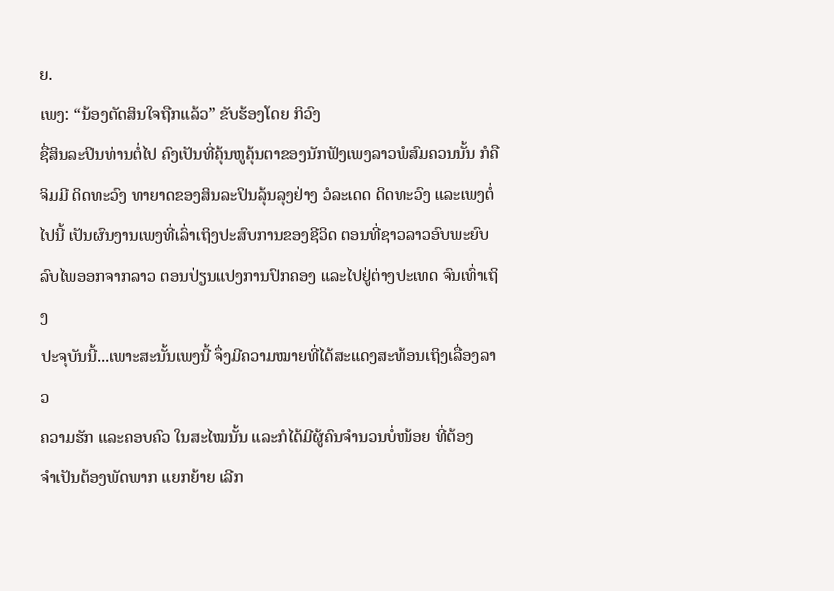ຍ.
ເພງ: “ນ້ອງຕັດສິນໃຈຖືກແລ້ວ” ຂັບຮ້ອງໂດຍ ກິວົງ
ຊື່ສິນລະປິນທ່ານຕໍ່ໄປ ຄົງເປັນທີ່ຄຸ້ນຫູຄຸ້ນຕາຂອງນັກຟັງເພງລາວພໍສົມຄວນນັ້ນ ກໍຄື
ຈິມມີ ດິດທະວົງ ທາຍາດຂອງສິນລະປິນລຸ້ນລຸງຢ່າງ ວໍລະເດດ ດິດທະວົງ ແລະເພງຕໍ່
ໄປນີ້ ເປັນຜົນງານເພງທີ່ເລົ່າເຖິງປະສົບການຂອງຊີວິດ ຕອນທີ່ຊາວລາວອົບພະຍົບ
ລົບໄພອອກຈາກລາວ ຕອນປ່ຽນແປງການປົກຄອງ ແລະໄປຢູ່ຕ່າງປະເທດ ຈົນເທົ່າເຖິງ
ປະຈຸບັນນີ້...ເພາະສະນັ້ນເພງນີ້ ຈຶ່ງມີຄວາມໝາຍທີ່ໄດ້ສະແດງສະທ້ອນເຖິງເລື່ອງລາວ
ຄວາມຮັກ ແລະຄອບຄົວ ໃນສະໄໝນັ້ນ ແລະກໍໄດ້ມີຜູ້ຄົນຈຳນວນບໍ່ໜ້ອຍ ທີ່ຕ້ອງ
ຈຳເປັນຕ້ອງພັດພາກ ແຍກຍ້າຍ ເລີກ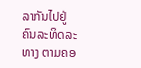ລາກັນໄປຢູ່ຄົນລະທິດລະທາງ ຕາມຄອ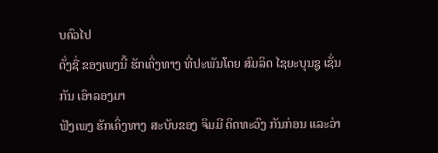ບຄົວໄປ
ດັ່ງຊື່ ຂອງເພງນີ້ ຮັກເຄິ່ງທາງ ທີ່ປະພັນໂດຍ ສົມລິດ ໄຊຍະບຸນຊູ ເຊັ່ນກັນ ເອົາລອງມາ
ຟັງເພງ ຮັກເຄິ່ງທາງ ສະບັບຂອງ ຈິມມີ ດິດທະວົງ ກັນກ່ອນ ແລະວ່າ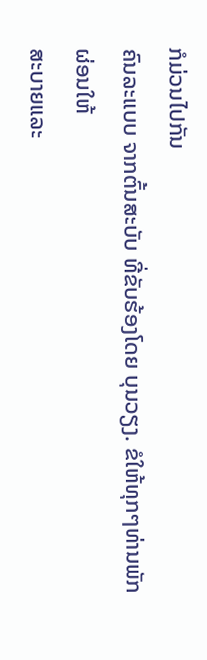ກໍມ່ວນໄປກັນ
ຄົນລະແບບ ຈາກຕົ້ນສະບັບ ທີ່ຂັບຮ້ອງໂດຍ ບຸນວຽງ. ຂໍໃຫ້ທຸກໆທ່ານພັກຜ່ອນໃຫ້
ສະບາຍແລະ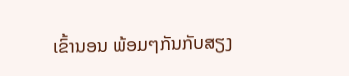ເຂົ້ານອນ ພ້ອມໆກັນກັບສຽງ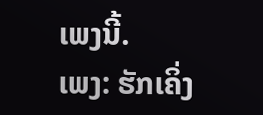ເພງນີ້.
ເພງ: ຮັກເຄິ່ງ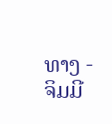ທາງ - ຈິມມີ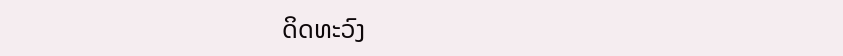ດິດທະວົງ